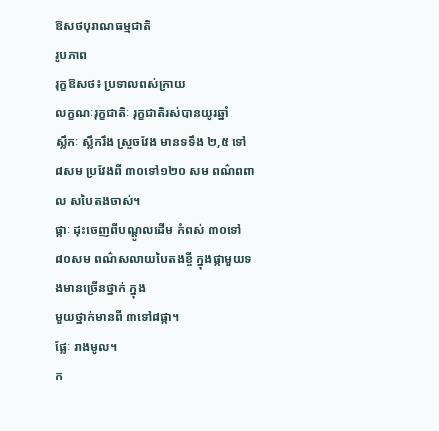ឱសថបុរាណធម្មជាតិ
រូបភាព
រុក្ខឱសថ៖ ប្រទាលពស់ក្រាយ
លក្ខណៈរុក្ខជាតិៈ រុក្ខជាតិរស់បានយូរឆ្នាំ
ស្លឹកៈ ស្លឹករឹង ស្រួចវែង មានទទឹង ២,៥ ទៅ ៨សម ប្រវែងពី ៣០ទៅ១២០ សម ពណ៌ពពាល សបៃតងចាស់។
ផ្កាៈ ដុះចេញពីបណ្តូលដើម កំពស់ ៣០ទៅ៨០សម ពណ៌សលាយបៃតងខ្ចី ក្នុងផ្កាមួយទងមានច្រើនថ្នាក់ ក្នុង
មួយថ្នាក់មានពី ៣ទៅ៨ផ្កា។
ផ្លែៈ រាងមូល។
ក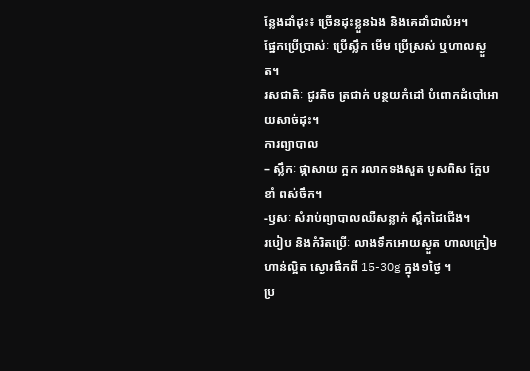ន្លែងដាំដុះ៖ ច្រើនដុះខ្លួនឯង និងគេដាំជាលំអ។
ផ្នែកប្រើប្រាស់ៈ ប្រើស្លឹក មើម ប្រើស្រស់ ឬហាលស្ងួត។
រសជាតិៈ ជូរតិច ត្រជាក់ បន្ថយកំដៅ បំពោកដំបៅអោយសាច់ដុះ។
ការព្យាបាល
– ស្លឹកៈ ផ្កាសាយ ក្អក រលាកទងសួត បូសពិស ក្អែបខាំ ពស់ចឹក។
-ឫសៈ សំរាប់ព្យាបាលឈឺសន្លាក់ ស្ពឹកដៃជើង។
របៀប និងកំរិតប្រើៈ លាងទឹកអោយស្ងួត ហាលក្រៀម ហាន់ល្អិត ស្ងោរផឹកពី 15-30g ក្នុង១ថ្ងៃ ។
ប្រ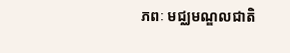ភពៈ មជ្ឈមណ្ឌលជាតិ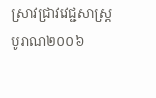ស្រាវជ្រាវវេជ្ជសាស្រ្តបូរាណ២០០៦